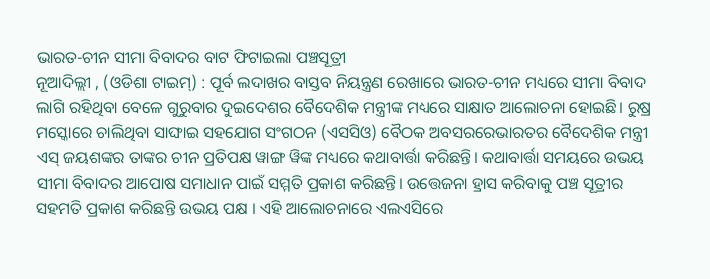ଭାରତ-ଚୀନ ସୀମା ବିବାଦର ବାଟ ଫିଟାଇଲା ପଞ୍ଚସୂତ୍ରୀ
ନୂଆଦିଲ୍ଲୀ , (ଓଡିଶା ଟାଇମ୍) : ପୂର୍ବ ଲଦାଖର ବାସ୍ତବ ନିୟନ୍ତ୍ରଣ ରେଖାରେ ଭାରତ-ଚୀନ ମଧ୍ୟରେ ସୀମା ବିବାଦ ଲାଗି ରହିଥିବା ବେଳେ ଗୁରୁବାର ଦୁଇଦେଶର ବୈଦେଶିକ ମନ୍ତ୍ରୀଙ୍କ ମଧ୍ୟରେ ସାକ୍ଷାତ ଆଲୋଚନା ହୋଇଛି। ରୁଷ୍ର ମସ୍କୋରେ ଚାଲିଥିବା ସାଙ୍ଘାଇ ସହଯୋଗ ସଂଗଠନ (ଏସସିଓ) ବୈଠକ ଅବସରରେଭାରତର ବୈଦେଶିକ ମନ୍ତ୍ରୀ ଏସ୍ ଜୟଶଙ୍କର ତାଙ୍କର ଚୀନ ପ୍ରତିପକ୍ଷ ୱାଙ୍ଗ ୱିଙ୍କ ମଧ୍ୟରେ କଥାବାର୍ତ୍ତା କରିଛନ୍ତି। କଥାବାର୍ତ୍ତା ସମୟରେ ଉଭୟ ସୀମା ବିବାଦର ଆପୋଷ ସମାଧାନ ପାଇଁ ସମ୍ମତି ପ୍ରକାଶ କରିଛନ୍ତି। ଉତ୍ତେଜନା ହ୍ରାସ କରିବାକୁ ପଞ୍ଚ ସୂତ୍ରୀର ସହମତି ପ୍ରକାଶ କରିଛନ୍ତି ଉଭୟ ପକ୍ଷ । ଏହି ଆଲୋଚନାରେ ଏଲଏସିରେ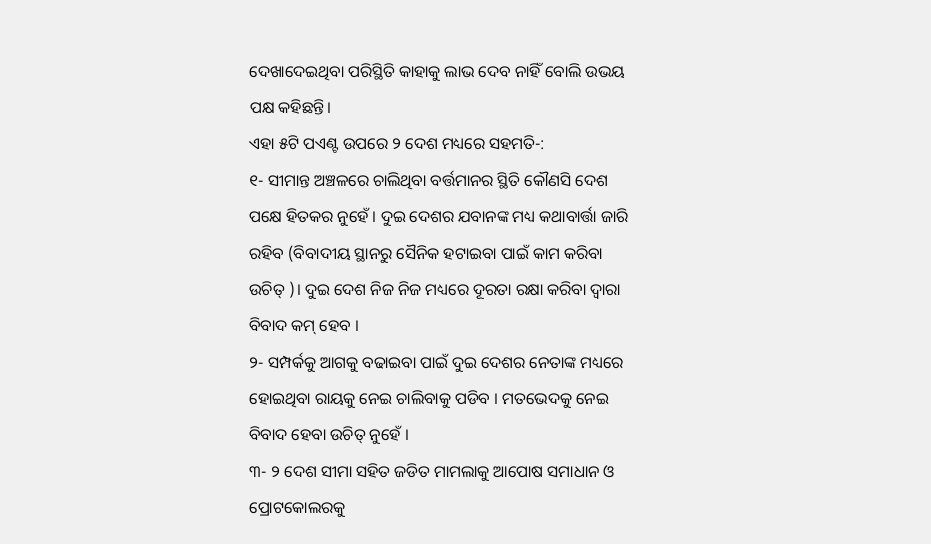ଦେଖାଦେଇଥିବା ପରିସ୍ଥିତି କାହାକୁ ଲାଭ ଦେବ ନାହିଁ ବୋଲି ଉଭୟ ପକ୍ଷ କହିଛନ୍ତି।
ଏହା ୫ଟି ପଏଣ୍ଟ ଉପରେ ୨ ଦେଶ ମଧ୍ୟରେ ସହମତି-:
୧- ସୀମାନ୍ତ ଅଞ୍ଚଳରେ ଚାଲିଥିବା ବର୍ତ୍ତମାନର ସ୍ଥିତି କୌଣସି ଦେଶ ପକ୍ଷେ ହିତକର ନୁହେଁ । ଦୁଇ ଦେଶର ଯବାନଙ୍କ ମଧ୍ୟ କଥାବାର୍ତ୍ତା ଜାରି ରହିବ (ବିବାଦୀୟ ସ୍ଥାନରୁ ସୈନିକ ହଟାଇବା ପାଇଁ କାମ କରିବା ଉଚିତ୍ )। ଦୁଇ ଦେଶ ନିଜ ନିଜ ମଧ୍ୟରେ ଦୂରତା ରକ୍ଷା କରିବା ଦ୍ୱାରା ବିବାଦ କମ୍ ହେବ ।
୨- ସମ୍ପର୍କକୁ ଆଗକୁ ବଢାଇବା ପାଇଁ ଦୁଇ ଦେଶର ନେତାଙ୍କ ମଧ୍ୟରେ ହୋଇଥିବା ରାୟକୁ ନେଇ ଚାଲିବାକୁ ପଡିବ । ମତଭେଦକୁ ନେଇ ବିବାଦ ହେବା ଉଚିତ୍ ନୁହେଁ ।
୩- ୨ ଦେଶ ସୀମା ସହିତ ଜଡିତ ମାମଲାକୁ ଆପୋଷ ସମାଧାନ ଓ ପ୍ରୋଟକୋଲରକୁ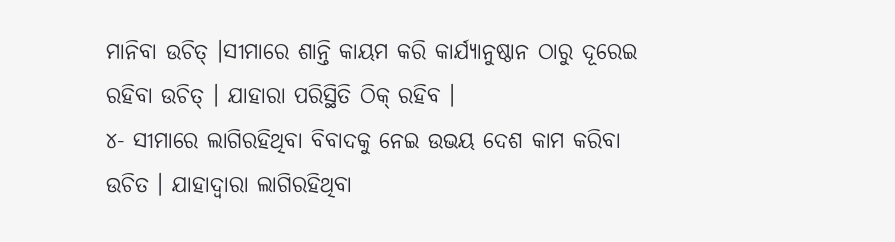ମାନିବା ଉଚିତ୍ ।ସୀମାରେ ଶାନ୍ତି କାୟମ କରି କାର୍ଯ୍ୟାନୁଷ୍ଠାନ ଠାରୁ ଦୂରେଇ ରହିବା ଉଚିତ୍ । ଯାହାରା ପରିସ୍ଥିତି ଠିକ୍ ରହିବ ।
୪- ସୀମାରେ ଲାଗିରହିଥିବା ବିବାଦକୁ ନେଇ ଉଭୟ ଦେଶ କାମ କରିବା ଉଚିତ । ଯାହାଦ୍ୱାରା ଲାଗିରହିଥିବା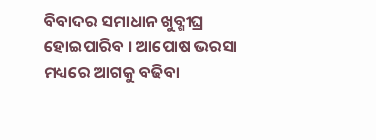ବିବାଦର ସମାଧାନ ଖୁବ୍ଶୀଘ୍ର ହୋଇପାରିବ । ଆପୋଷ ଭରସା ମଧ୍ୟରେ ଆଗକୁ ବଢିବା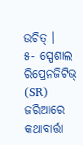ଉଚିତ୍ ।
୫- ସ୍ପେଶାଲ ରିପ୍ରେନଜିଟିଭ୍ (SR) ଜରିଆରେ କଥାବାର୍ତ୍ତା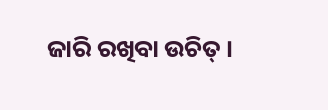ଜାରି ରଖିବା ଉଚିତ୍ ।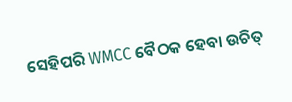ସେହିପରି WMCC ବୈଠକ ହେବା ଉଚିତ୍